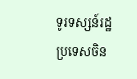ទូរទស្សន៍រដ្ឋប្រទេសចិន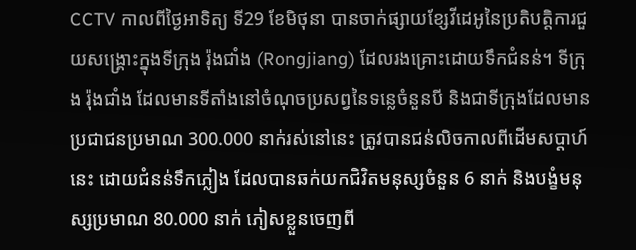CCTV កាលពីថ្ងៃអាទិត្យ ទី29 ខែមិថុនា បានចាក់ផ្សាយខ្សែវីដេអូនៃប្រតិបត្តិការជួយសង្គ្រោះក្នុងទីក្រុង រ៉ុងជាំង (Rongjiang) ដែលរងគ្រោះដោយទឹកជំនន់។ ទីក្រុង រ៉ុងជាំង ដែលមានទីតាំងនៅចំណុចប្រសព្វនៃទន្លេចំនួនបី និងជាទីក្រុងដែលមានប្រជាជនប្រមាណ 300.000 នាក់រស់នៅនេះ ត្រូវបានជន់លិចកាលពីដើមសប្តាហ៍នេះ ដោយជំនន់ទឹកភ្លៀង ដែលបានឆក់យកជិវិតមនុស្សចំនួន 6 នាក់ និងបង្ខំមនុស្សប្រមាណ 80.000 នាក់ ភៀសខ្លួនចេញពី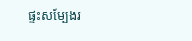ផ្ទះសម្បែងរ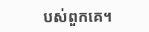បស់ពួកគេ។